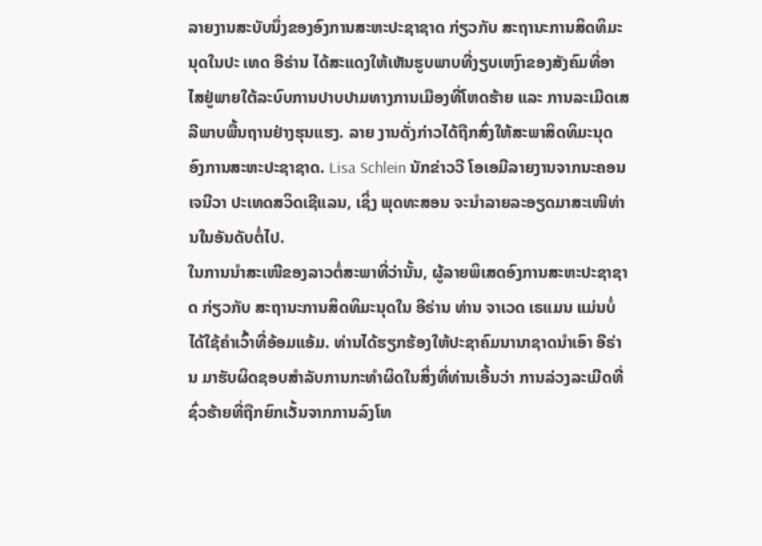ລາຍງານສະບັບນຶ່ງຂອງອົງການສະຫະປະຊາຊາດ ກ່ຽວກັບ ສະຖານະການສິດທິມະນຸດໃນປະ ເທດ ອີຣ່ານ ໄດ້ສະແດງໃຫ້ເຫັນຮູບພາບທີ່ງຽບເຫງົາຂອງສັງຄົມທີ່ອາໄສຢູ່ພາຍໃຕ້ລະບົບການປາບປາມທາງການເມືອງທີ່ໂຫດຮ້າຍ ແລະ ການລະເມີດເສລີພາບພື້ນຖານຢ່າງຮຸນແຮງ. ລາຍ ງານດັ່ງກ່າວໄດ້ຖືກສົ່ງໃຫ້ສະພາສິດທິມະນຸດ ອົງການສະຫະປະຊາຊາດ. Lisa Schlein ນັກຂ່າວວີ ໂອເອມີລາຍງານຈາກນະຄອນ ເຈນີວາ ປະເທດສວິດເຊີແລນ, ເຊິ່ງ ພຸດທະສອນ ຈະນຳລາຍລະອຽດມາສະເໜີທ່ານໃນອັນດັບຕໍ່ໄປ.
ໃນການນຳສະເໜີຂອງລາວຕໍ່ສະພາທີ່ວ່ານັ້ນ, ຜູ້ລາຍພິເສດອົງການສະຫະປະຊາຊາດ ກ່ຽວກັບ ສະຖານະການສິດທິມະນຸດໃນ ອີຣ່ານ ທ່ານ ຈາເວດ ເຣແມນ ແມ່ນບໍ່ໄດ້ໃຊ້ຄຳເວົ້າທີ່ອ້ອມແອ້ມ. ທ່ານໄດ້ຮຽກຮ້ອງໃຫ້ປະຊາຄົມນານາຊາດນຳເອົາ ອີຣ່ານ ມາຮັບຜິດຊອບສຳລັບການກະທຳຜິດໃນສິ່ງທີ່ທ່ານເອີ້ນວ່າ ການລ່ວງລະເມີດທີ່ຊົ່ວຮ້າຍທີ່ຖືກຍົກເວັ້ນຈາກການລົງໂທ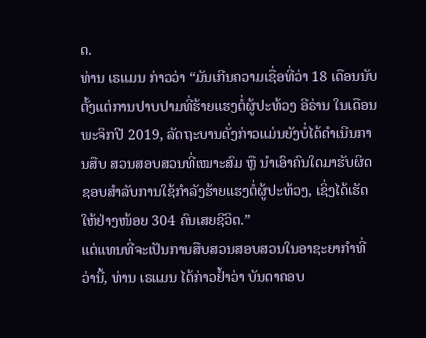ດ.
ທ່ານ ເຣແມນ ກ່າວວ່າ “ມັນເກີນຄວາມເຊື່ອທີ່ວ່າ 18 ເດືອນນັບຕັ້ງແຕ່ການປາບປາມທີ່ຮ້າຍແຮງຕໍ່ຜູ້ປະທ້ວງ ອີຣ່ານ ໃນເດືອນພະຈິກປີ 2019, ລັດຖະບານດັ່ງກ່າວແມ່ນຍັງບໍ່ໄດ້ດຳເນີນການສືບ ສວນສອບສວນທີ່ເໝາະສົມ ຫຼື ນຳເອົາຄົນໃດມາຮັບຜິດຊອບສຳລັບການໃຊ້ກຳລັງຮ້າຍແຮງຕໍ່ຜູ້ປະທ້ວງ, ເຊິ່ງໄດ້ເຮັດໃຫ້ຢ່າງໜ້ອຍ 304 ຄົນເສຍຊີວິດ.”
ແຕ່ແທນທີ່ຈະເປັນການສືບສວນສອບສວນໃນອາຊະຍາກຳທີ່ວ່ານີ້, ທ່ານ ເຣແມນ ໄດ້ກ່າວຢໍ້າວ່າ ບັນດາຄອບ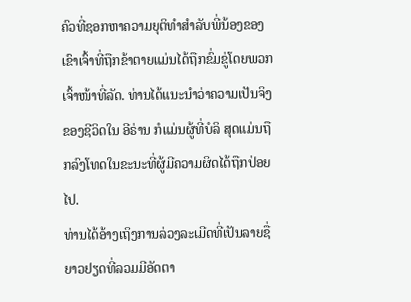ຄົວທີ່ຊອກຫາຄວາມຍຸຕິທຳສຳລັບພີ່ນ້ອງຂອງເຂົາເຈົ້າທີ່ຖືກຂ້າຕາຍແມ່ນໄດ້ຖືກຂົ່ມຂູ່ໂດຍພວກເຈົ້າໜ້າທີ່ລັດ. ທ່ານໄດ້ແນະນຳວ່າຄວາມເປັນຈິງຂອງຊີວິດໃນ ອີຣ່ານ ກໍແມ່ນຜູ້ທີ່ບໍລິ ສຸດແມ່ນຖືກລົງໂທດໃນຂະນະທີ່ຜູ້ມີຄວາມຜິດໄດ້ຖືກປ່ອຍໄປ.
ທ່ານໄດ້ອ້າງເຖິງການລ່ວງລະເມີດທີ່ເປັນລາຍຊື່ຍາວຢຽດທີ່ລວມມີອັດຕາ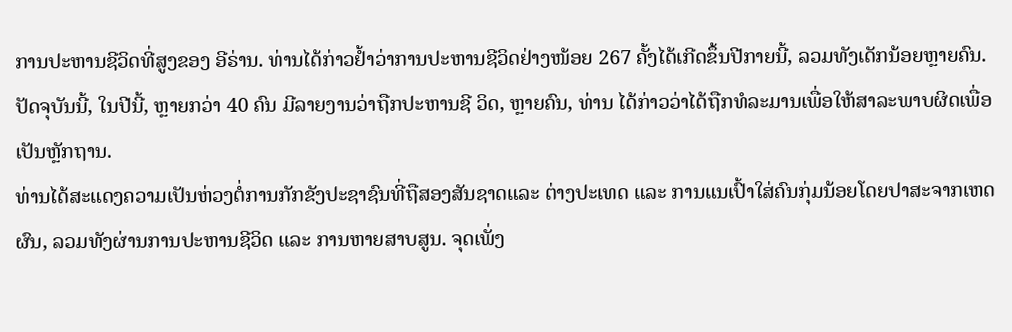ການປະຫານຊີວິດທີ່ສູງຂອງ ອີຣ່ານ. ທ່ານໄດ້ກ່າວຢໍ້າວ່າການປະຫານຊີວິດຢ່າງໜ້ອຍ 267 ຄັ້ງໄດ້ເກີດຂຶ້ນປີກາຍນີ້, ລວມທັງເດັກນ້ອຍຫຼາຍຄົນ. ປັດຈຸບັນນີ້, ໃນປີນີ້, ຫຼາຍກວ່າ 40 ຄົນ ມີລາຍງານວ່າຖືກປະຫານຊີ ວິດ, ຫຼາຍຄົນ, ທ່ານ ໄດ້ກ່າວວ່າໄດ້ຖືກທໍລະມານເພື່ອໃຫ້ສາລະພາບຜິດເພື່ອເປັນຫຼັກຖານ.
ທ່ານໄດ້ສະແດງຄວາມເປັນຫ່ວງຕໍ່ການກັກຂັງປະຊາຊົນທີ່ຖືສອງສັນຊາດແລະ ຕ່າງປະເທດ ແລະ ການແນເປົ້າໃສ່ຄົນກຸ່ມນ້ອຍໂດຍປາສະຈາກເຫດຜົນ, ລວມທັງຜ່ານການປະຫານຊີວິດ ແລະ ການຫາຍສາບສູນ. ຈຸດເພັ່ງ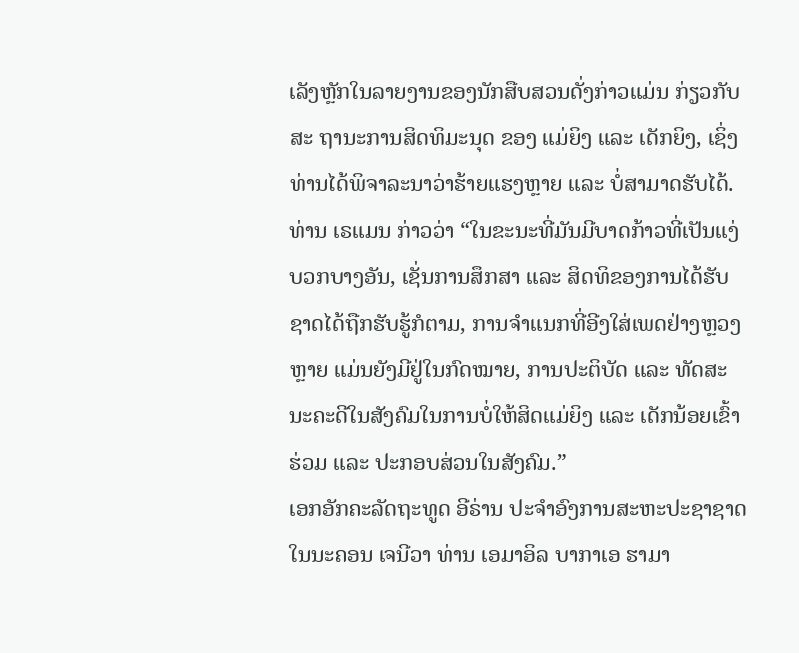ເລັງຫຼັກໃນລາຍງານຂອງນັກສືບສວນດັ່ງກ່າວແມ່ນ ກ່ຽວກັບ ສະ ຖານະການສິດທິມະນຸດ ຂອງ ແມ່ຍິງ ແລະ ເດັກຍິງ, ເຊິ່ງທ່ານໄດ້ພິຈາລະນາວ່າຮ້າຍແຮງຫຼາຍ ແລະ ບໍ່ສາມາດຮັບໄດ້.
ທ່ານ ເຣແມນ ກ່າວວ່າ “ໃນຂະນະທີ່ມັນມີບາດກ້າວທີ່ເປັນແງ່ບວກບາງອັນ, ເຊັ່ນການສຶກສາ ແລະ ສິດທິຂອງການໄດ້ຮັບຊາດໄດ້ຖືກຮັບຮູ້ກໍຕາມ, ການຈຳແນກທີ່ອີງໃສ່ເພດຢ່າງຫຼວງຫຼາຍ ແມ່ນຍັງມີຢູ່ໃນກົດໝາຍ, ການປະຕິບັດ ແລະ ທັດສະນະຄະດີໃນສັງຄົມໃນການບໍ່ໃຫ້ສິດແມ່ຍິງ ແລະ ເດັກນ້ອຍເຂົ້າຮ່ວມ ແລະ ປະກອບສ່ວນໃນສັງຄົມ.”
ເອກອັກຄະລັດຖະທູດ ອີຣ່ານ ປະຈຳອົງການສະຫະປະຊາຊາດໃນນະຄອນ ເຈນີວາ ທ່ານ ເອມາອິລ ບາກາເອ ຮາມາ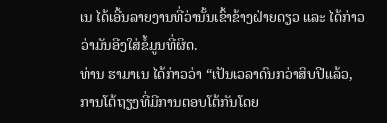ເນ ໄດ້ເອີ້ນລາຍງານທີ່ວ່ານັ້ນເຂົ້າຂ້າງຝ່າຍດຽວ ແລະ ໄດ້ກ່າວວ່າມັນອີງໃສ່ຂໍ້ມູນທີ່ຜິດ.
ທ່ານ ຮາມາເນ ໄດ້ກ່າວວ່າ “ເປັນເວລາດົນກວ່າສິບປີແລ້ວ, ການໂຕ້ຖຽງທີ່ມີການຕອບໂຕ້ກັນໂດຍ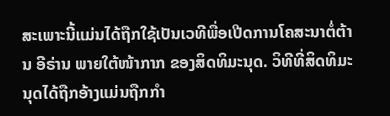ສະເພາະນີ້ແມ່ນໄດ້ຖືກໃຊ້ເປັນເວທີພື່ອເປີດການໂຄສະນາຕໍ່ຕ້ານ ອີຣ່ານ ພາຍໃຕ້ໜ້າກາກ ຂອງສິດທິມະນຸດ. ວິທີທີ່ສິດທິມະນຸດໄດ້ຖືກອ້າງແມ່ນຖືກກຳ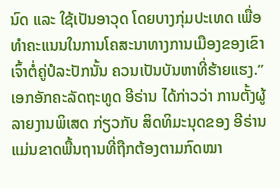ນົດ ແລະ ໃຊ້ເປັນອາວຸດ ໂດຍບາງກຸ່ມປະເທດ ເພື່ອທຳຄະແນນໃນການໂຄສະນາທາງການເມືອງຂອງເຂົາເຈົ້າຕໍ່ຄູ່ປໍລະປັກນັ້ນ ຄວນເປັນບັນຫາທີ່ຮ້າຍແຮງ.”
ເອກອັກຄະລັດຖະທູດ ອີຣ່ານ ໄດ້ກ່າວວ່າ ການຕັ້ງຜູ້ລາຍງານພິເສດ ກ່ຽວກັບ ສິດທິມະນຸດຂອງ ອີຣ່ານ ແມ່ນຂາດພື້ນຖານທີ່ຖືກຕ້ອງຕາມກົດໝາ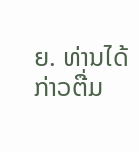ຍ. ທ່ານໄດ້ ກ່າວຕື່ມ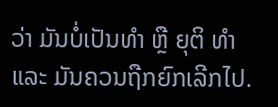ວ່າ ມັນບໍ່ເປັນທຳ ຫຼື ຍຸຕິ ທຳ ແລະ ມັນຄວນຖືກຍົກເລີກໄປ.